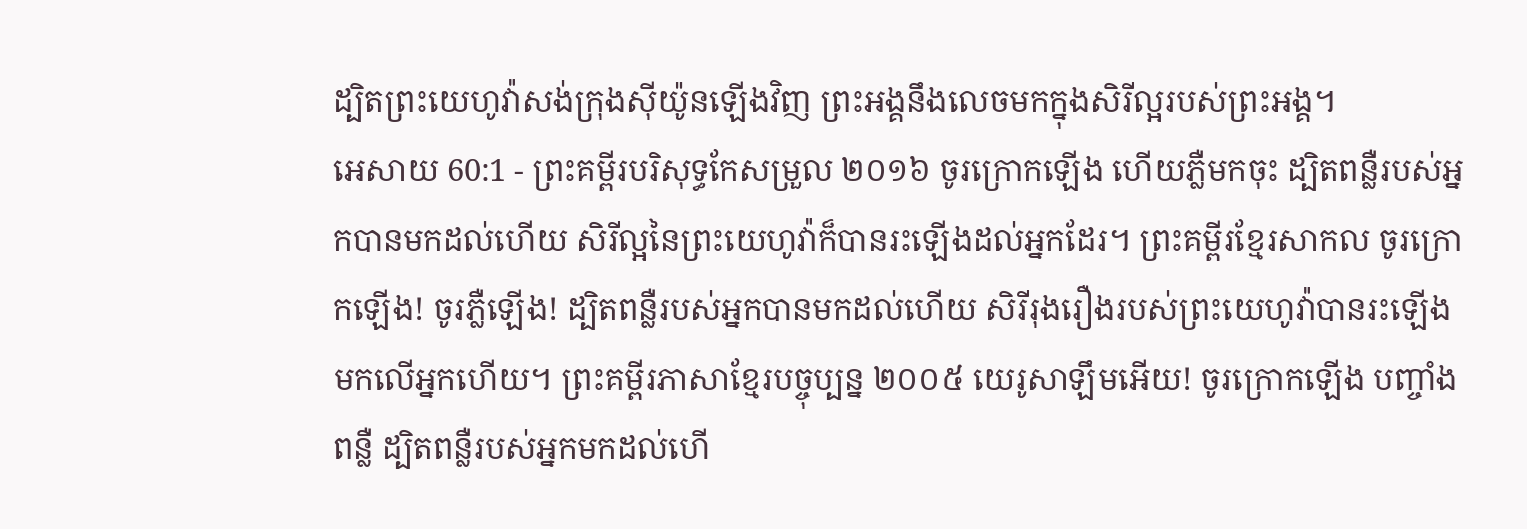ដ្បិតព្រះយេហូវ៉ាសង់ក្រុងស៊ីយ៉ូនឡើងវិញ ព្រះអង្គនឹងលេចមកក្នុងសិរីល្អរបស់ព្រះអង្គ។
អេសាយ 60:1 - ព្រះគម្ពីរបរិសុទ្ធកែសម្រួល ២០១៦ ចូរក្រោកឡើង ហើយភ្លឺមកចុះ ដ្បិតពន្លឺរបស់អ្នកបានមកដល់ហើយ សិរីល្អនៃព្រះយេហូវ៉ាក៏បានរះឡើងដល់អ្នកដែរ។ ព្រះគម្ពីរខ្មែរសាកល ចូរក្រោកឡើង! ចូរភ្លឺឡើង! ដ្បិតពន្លឺរបស់អ្នកបានមកដល់ហើយ សិរីរុងរឿងរបស់ព្រះយេហូវ៉ាបានរះឡើងមកលើអ្នកហើយ។ ព្រះគម្ពីរភាសាខ្មែរបច្ចុប្បន្ន ២០០៥ យេរូសាឡឹមអើយ! ចូរក្រោកឡើង បញ្ចាំងពន្លឺ ដ្បិតពន្លឺរបស់អ្នកមកដល់ហើ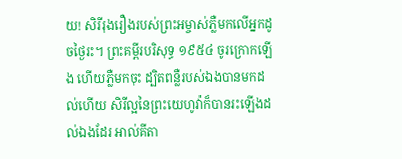យ! សិរីរុងរឿងរបស់ព្រះអម្ចាស់ភ្លឺមកលើអ្នកដូចថ្ងៃរះ។ ព្រះគម្ពីរបរិសុទ្ធ ១៩៥៤ ចូរក្រោកឡើង ហើយភ្លឺមកចុះ ដ្បិតពន្លឺរបស់ឯងបានមកដល់ហើយ សិរីល្អនៃព្រះយេហូវ៉ាក៏បានរះឡើងដល់ឯងដែរ អាល់គីតា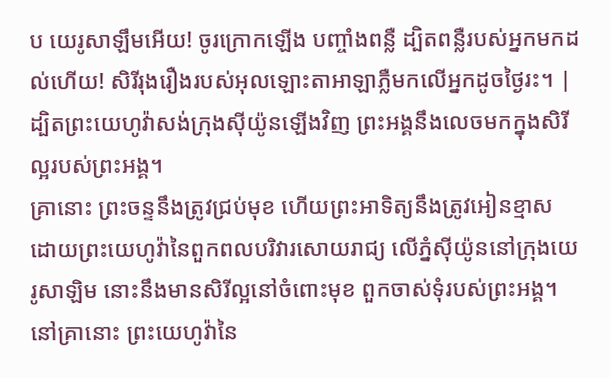ប យេរូសាឡឹមអើយ! ចូរក្រោកឡើង បញ្ចាំងពន្លឺ ដ្បិតពន្លឺរបស់អ្នកមកដល់ហើយ! សិរីរុងរឿងរបស់អុលឡោះតាអាឡាភ្លឺមកលើអ្នកដូចថ្ងៃរះ។ |
ដ្បិតព្រះយេហូវ៉ាសង់ក្រុងស៊ីយ៉ូនឡើងវិញ ព្រះអង្គនឹងលេចមកក្នុងសិរីល្អរបស់ព្រះអង្គ។
គ្រានោះ ព្រះចន្ទនឹងត្រូវជ្រប់មុខ ហើយព្រះអាទិត្យនឹងត្រូវអៀនខ្មាស ដោយព្រះយេហូវ៉ានៃពួកពលបរិវារសោយរាជ្យ លើភ្នំស៊ីយ៉ូននៅក្រុងយេរូសាឡិម នោះនឹងមានសិរីល្អនៅចំពោះមុខ ពួកចាស់ទុំរបស់ព្រះអង្គ។
នៅគ្រានោះ ព្រះយេហូវ៉ានៃ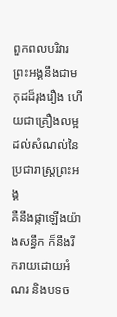ពួកពលបរិវារ ព្រះអង្គនឹងជាមកុដដ៏រុងរឿង ហើយជាគ្រឿងលម្អដល់សំណល់នៃប្រជារាស្ត្រព្រះអង្គ
គឺនឹងផ្កាឡើងយ៉ាងសន្ធឹក ក៏នឹងរីករាយដោយអំណរ និងបទច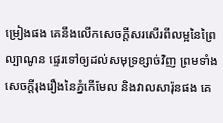ម្រៀងផង គេនឹងលើកសេចក្ដីសរសើរពីលម្អនៃព្រៃល្បាណូន ផ្ទេរទៅឲ្យដល់សមុទ្រខ្សាច់វិញ ព្រមទាំងសេចក្ដីរុងរឿងនៃភ្នំកើមែល និងវាលសារ៉ុនផង គេ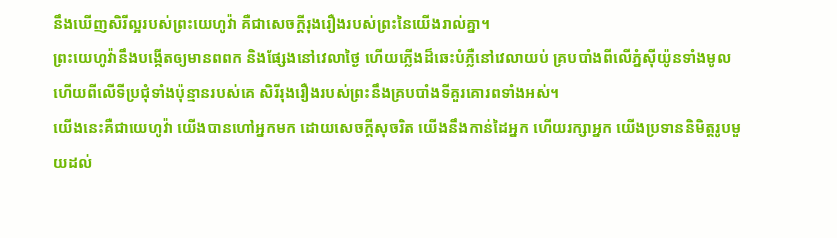នឹងឃើញសិរីល្អរបស់ព្រះយេហូវ៉ា គឺជាសេចក្ដីរុងរឿងរបស់ព្រះនៃយើងរាល់គ្នា។
ព្រះយេហូវ៉ានឹងបង្កើតឲ្យមានពពក និងផ្សែងនៅវេលាថ្ងៃ ហើយភ្លើងដ៏ឆេះបំភ្លឺនៅវេលាយប់ គ្របបាំងពីលើភ្នំស៊ីយ៉ូនទាំងមូល ហើយពីលើទីប្រជុំទាំងប៉ុន្មានរបស់គេ សិរីរុងរឿងរបស់ព្រះនឹងគ្របបាំងទីគួរគោរពទាំងអស់។
យើងនេះគឺជាយេហូវ៉ា យើងបានហៅអ្នកមក ដោយសេចក្ដីសុចរិត យើងនឹងកាន់ដៃអ្នក ហើយរក្សាអ្នក យើងប្រទាននិមិត្តរូបមួយដល់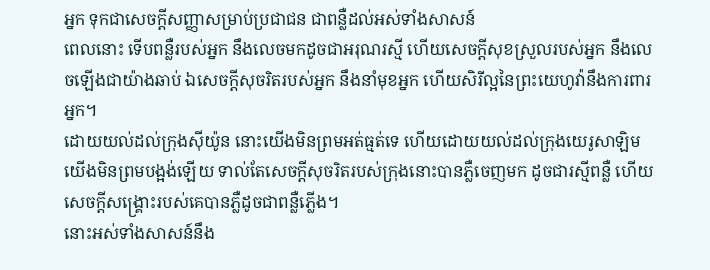អ្នក ទុកជាសេចក្ដីសញ្ញាសម្រាប់ប្រជាជន ជាពន្លឺដល់អស់ទាំងសាសន៍
ពេលនោះ ទើបពន្លឺរបស់អ្នក នឹងលេចមកដូចជាអរុណរស្មី ហើយសេចក្ដីសុខស្រួលរបស់អ្នក នឹងលេចឡើងជាយ៉ាងឆាប់ ឯសេចក្ដីសុចរិតរបស់អ្នក នឹងនាំមុខអ្នក ហើយសិរីល្អនៃព្រះយេហូវ៉ានឹងការពារអ្នក។
ដោយយល់ដល់ក្រុងស៊ីយ៉ូន នោះយើងមិនព្រមអត់ធ្មត់ទេ ហើយដោយយល់ដល់ក្រុងយេរូសាឡិម យើងមិនព្រមបង្អង់ឡើយ ទាល់តែសេចក្ដីសុចរិតរបស់ក្រុងនោះបានភ្លឺចេញមក ដូចជារស្មីពន្លឺ ហើយសេចក្ដីសង្គ្រោះរបស់គេបានភ្លឺដូចជាពន្លឺភ្លើង។
នោះអស់ទាំងសាសន៍នឹង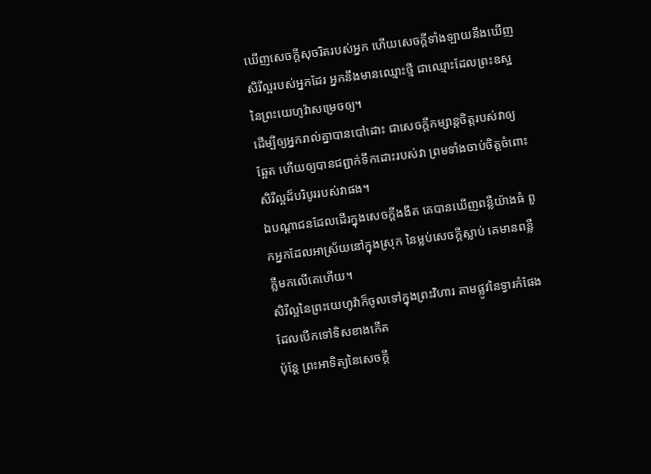ឃើញសេចក្ដីសុចរិតរបស់អ្នក ហើយសេចក្ដីទាំងឡាយនឹងឃើញសិរីល្អរបស់អ្នកដែរ អ្នកនឹងមានឈ្មោះថ្មី ជាឈ្មោះដែលព្រះឧស្ឋនៃព្រះយេហូវ៉ាសម្រេចឲ្យ។
ដើម្បីឲ្យអ្នករាល់គ្នាបានបៅដោះ ជាសេចក្ដីកម្សាន្តចិត្តរបស់វាឲ្យឆ្អែត ហើយឲ្យបានជព្ជាក់ទឹកដោះរបស់វា ព្រមទាំងចាប់ចិត្តចំពោះសិរីល្អដ៏បរិបូររបស់វាផង។
ឯបណ្ដាជនដែលដើរក្នុងសេចក្ដីងងឹត គេបានឃើញពន្លឺយ៉ាងធំ ពួកអ្នកដែលអាស្រ័យនៅក្នុងស្រុក នៃម្លប់សេចក្ដីស្លាប់ គេមានពន្លឺភ្លឺមកលើគេហើយ។
សិរីល្អនៃព្រះយេហូវ៉ាក៏ចូលទៅក្នុងព្រះវិហារ តាមផ្លូវនៃទ្វារកំផែងដែលបើកទៅទិសខាងកើត
ប៉ុន្តែ ព្រះអាទិត្យនៃសេចក្ដី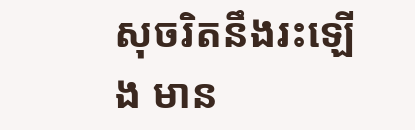សុចរិតនឹងរះឡើង មាន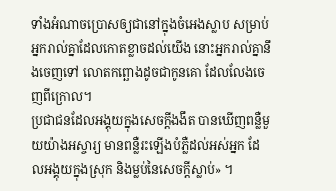ទាំងអំណាចប្រោសឲ្យជានៅក្នុងចំអេងស្លាប សម្រាប់អ្នករាល់គ្នាដែលកោតខ្លាចដល់យើង នោះអ្នករាល់គ្នានឹងចេញទៅ លោតកព្ឆោងដូចជាកូនគោ ដែលលែងចេញពីក្រោល។
ប្រជាជនដែលអង្គុយក្នុងសេចក្តីងងឹត បានឃើញពន្លឺមួយយ៉ាងអស្ចារ្យ មានពន្លឺរះឡើងបំភ្លឺដល់អស់អ្នក ដែលអង្គុយក្នុងស្រុក និងម្លប់នៃសេចក្តីស្លាប់» ។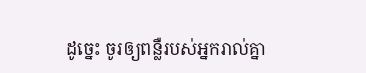ដូច្នេះ ចូរឲ្យពន្លឺរបស់អ្នករាល់គ្នា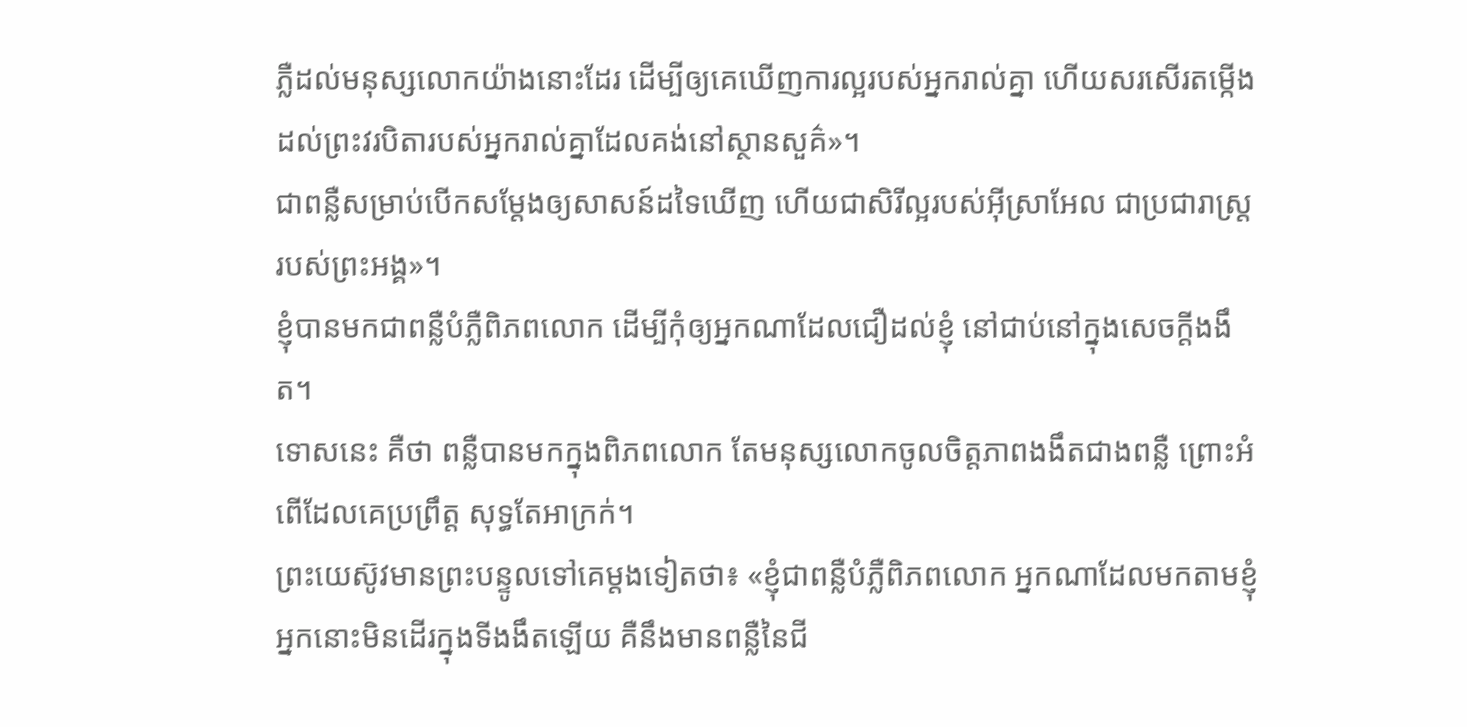ភ្លឺដល់មនុស្សលោកយ៉ាងនោះដែរ ដើម្បីឲ្យគេឃើញការល្អរបស់អ្នករាល់គ្នា ហើយសរសើរតម្កើងដល់ព្រះវរបិតារបស់អ្នករាល់គ្នាដែលគង់នៅស្ថានសួគ៌»។
ជាពន្លឺសម្រាប់បើកសម្តែងឲ្យសាសន៍ដទៃឃើញ ហើយជាសិរីល្អរបស់អ៊ីស្រាអែល ជាប្រជារាស្ត្ររបស់ព្រះអង្គ»។
ខ្ញុំបានមកជាពន្លឺបំភ្លឺពិភពលោក ដើម្បីកុំឲ្យអ្នកណាដែលជឿដល់ខ្ញុំ នៅជាប់នៅក្នុងសេចក្តីងងឹត។
ទោសនេះ គឺថា ពន្លឺបានមកក្នុងពិភពលោក តែមនុស្សលោកចូលចិត្តភាពងងឹតជាងពន្លឺ ព្រោះអំពើដែលគេប្រព្រឹត្ត សុទ្ធតែអាក្រក់។
ព្រះយេស៊ូវមានព្រះបន្ទូលទៅគេម្តងទៀតថា៖ «ខ្ញុំជាពន្លឺបំភ្លឺពិភពលោក អ្នកណាដែលមកតាមខ្ញុំ អ្នកនោះមិនដើរក្នុងទីងងឹតឡើយ គឺនឹងមានពន្លឺនៃជី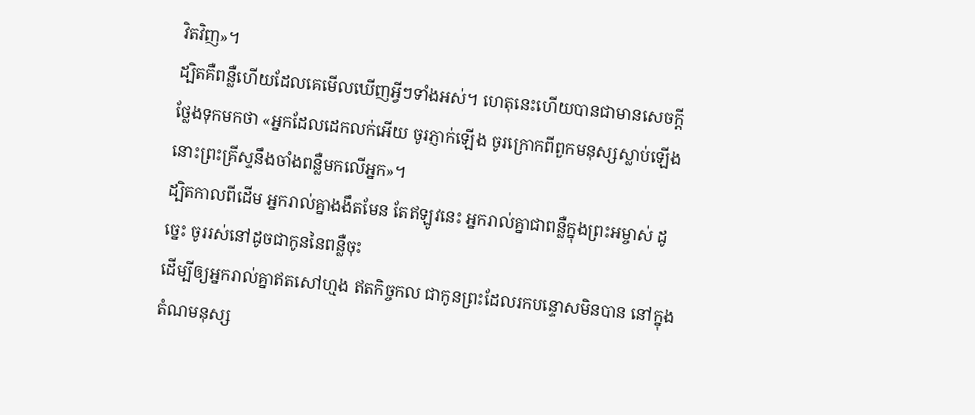វិតវិញ»។
ដ្បិតគឺពន្លឺហើយដែលគេមើលឃើញអ្វីៗទាំងអស់។ ហេតុនេះហើយបានជាមានសេចក្ដីថ្លែងទុកមកថា «អ្នកដែលដេកលក់អើយ ចូរភ្ញាក់ឡើង ចូរក្រោកពីពួកមនុស្សស្លាប់ឡើង នោះព្រះគ្រីស្ទនឹងចាំងពន្លឺមកលើអ្នក»។
ដ្បិតកាលពីដើម អ្នករាល់គ្នាងងឹតមែន តែឥឡូវនេះ អ្នករាល់គ្នាជាពន្លឺក្នុងព្រះអម្ចាស់ ដូច្នេះ ចូររស់នៅដូចជាកូននៃពន្លឺចុះ
ដើម្បីឲ្យអ្នករាល់គ្នាឥតសៅហ្មង ឥតកិច្ចកល ជាកូនព្រះដែលរកបន្ទោសមិនបាន នៅក្នុងតំណមនុស្ស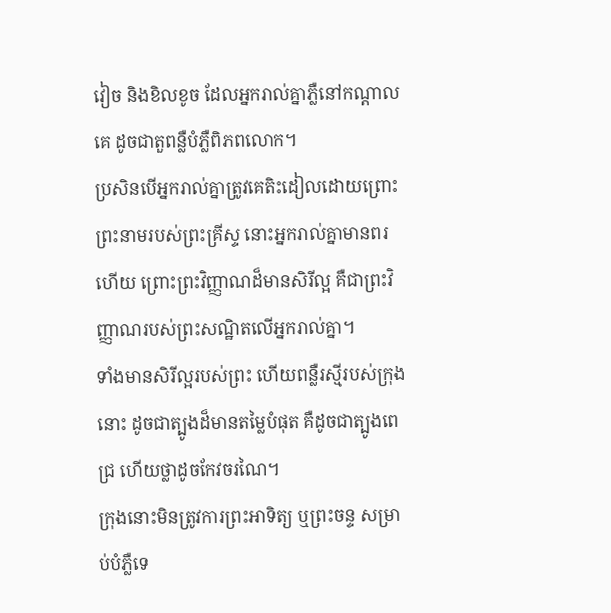វៀច និងខិលខូច ដែលអ្នករាល់គ្នាភ្លឺនៅកណ្ដាលគេ ដូចជាតួពន្លឺបំភ្លឺពិភពលោក។
ប្រសិនបើអ្នករាល់គ្នាត្រូវគេតិះដៀលដោយព្រោះព្រះនាមរបស់ព្រះគ្រីស្ទ នោះអ្នករាល់គ្នាមានពរហើយ ព្រោះព្រះវិញ្ញាណដ៏មានសិរីល្អ គឺជាព្រះវិញ្ញាណរបស់ព្រះសណ្ឋិតលើអ្នករាល់គ្នា។
ទាំងមានសិរីល្អរបស់ព្រះ ហើយពន្លឺរស្មីរបស់ក្រុងនោះ ដូចជាត្បូងដ៏មានតម្លៃបំផុត គឺដូចជាត្បូងពេជ្រ ហើយថ្លាដូចកែវចរណៃ។
ក្រុងនោះមិនត្រូវការព្រះអាទិត្យ ឬព្រះចន្ទ សម្រាប់បំភ្លឺទេ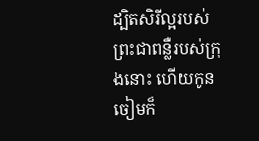ដ្បិតសិរីល្អរបស់ព្រះជាពន្លឺរបស់ក្រុងនោះ ហើយកូនចៀមក៏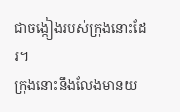ជាចង្កៀងរបស់ក្រុងនោះដែរ។
ក្រុងនោះនឹងលែងមានយ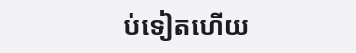ប់ទៀតហើយ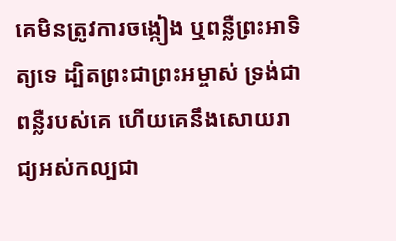គេមិនត្រូវការចង្កៀង ឬពន្លឺព្រះអាទិត្យទេ ដ្បិតព្រះជាព្រះអម្ចាស់ ទ្រង់ជាពន្លឺរបស់គេ ហើយគេនឹងសោយរាជ្យអស់កល្បជា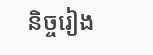និច្ចរៀង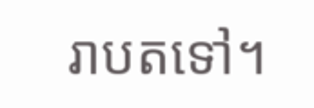រាបតទៅ។